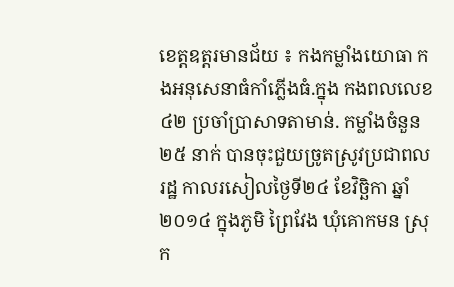ខេត្តឧត្តរមានជ័យ ៖ កងកម្លាំងយោធា កងអនុសេនាធំកាំភ្លើងធំ.ក្នុង កងពលលេខ៤២ ប្រចាំប្រាសាទតាមាន់. កម្លាំងចំនួន ២៥ នាក់ បានចុះជួយច្រូតស្រូវប្រជាពលរដ្ឋ កាលរសៀលថ្ងៃទី២៤ ខែវិច្ឆិកា ឆ្នាំ ២០១៤ ក្នុងភូមិ ព្រៃវែង ឃុំគោកមន ស្រុក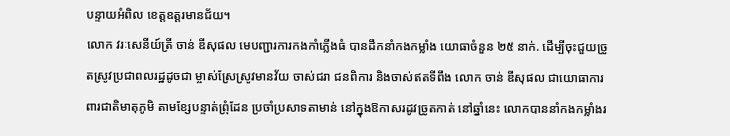បន្ទាយអំពិល ខេត្តឧត្តរមានជ័យ។
លោក វរៈសេនីយ៍ត្រី ចាន់ ឌីសុផល មេបញ្ជារការកងកាំភ្លើងធំ បានដឹកនាំកងកម្លាំង យោធាចំនួន ២៥ នាក់. ដើម្បីចុះជួយច្រូតស្រូវប្រជាពលរដ្ឋដូចជា ម្ចាស់ស្រែស្រូវមានវ័យ ចាស់ជរា ជនពិការ និងចាស់ឥតទីពឹង លោក ចាន់ ឌីសុផល ជាយោធាការពារជាតិមាតុភូមិ តាមខ្សែបន្ទាត់ព្រុំដែន ប្រចាំប្រសាទតាមាន់ នៅក្នុងឱកាសរដូវច្រូតកាត់ នៅឆ្នាំនេះ លោកបាននាំកងកម្លាំងរ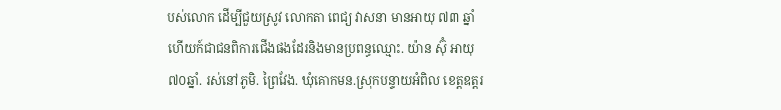បស់លោក ដើម្បីជួយស្រូវ លោកតា ពេជ្យ វាសនា មានអាយុ ៧៣ ឆ្នាំ ហើយក៍ជាជនពិការជើងផងដែរនិងមានប្រពន្ធឈ្មោះ. យ៉ាន ស៊ុំ អាយុ ៧០ឆ្នាំ. រស់នៅភូមិ. ព្រៃវែង. ឃុំគោកមន.ស្រុកបន្ទាយអំពិល ខេត្តឧត្តរ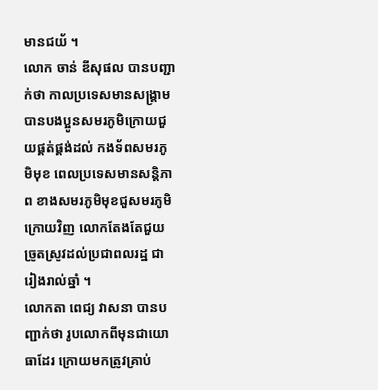មានជយ័ ។
លោក ចាន់ ឌីសុផល បានបញ្ជាក់ថា កាលប្រទេសមានសង្គ្រាម បានបងប្អូនសមរភូមិក្រោយជួយផ្គត់ផ្គង់ដល់ កងទ័ពសមរភូមិមុខ ពេលប្រទេសមានសន្តិភាព ខាងសមរភូមិមុខជួសមរភូមិក្រោយវិញ លោកតែងតែជួយច្រូតស្រូវដល់ប្រជាពលរដ្ឋ ជារៀងរាល់ឆ្នាំ ។
លោកតា ពេជ្យ វាសនា បានបញ្ជាក់ថា រូបលោកពីមុនជាយោធាដែរ ក្រោយមកត្រូវគ្រាប់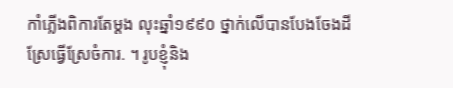កាំភ្លើងពិការតែម្តង លុះឆ្នាំ១៩៩០ ថ្នាក់លើបានបែងចែងដីស្រែធ្វើស្រែចំការ. ។ រូបខ្ញុំនិង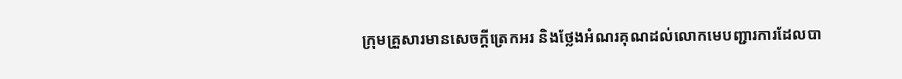ក្រុមគ្រួសារមានសេចក្តីត្រេកអរ និងថ្លែងអំណរគុណដល់លោកមេបញ្ជារការដែលបា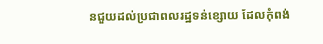នជួយដល់ប្រជាពលរដ្ឋទន់ខ្សោយ ដែលកុំពង់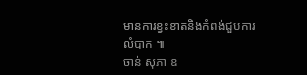មានការខ្វះខាតនិងកំពង់ជួបការលំបាក ៕
ចាន់ សុភា ឧ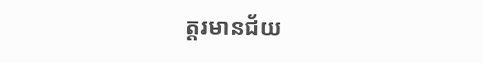ត្តរមានជ័យ